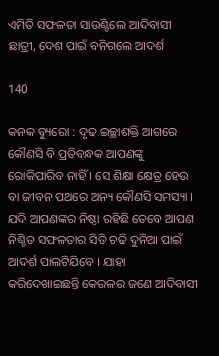ଏମିତି ସଫଳତା ସାଉଣ୍ଟିଲେ ଆଦିବାସୀ ଛାତ୍ରୀ, ଦେଶ ପାଇଁ ବନିଗଲେ ଆଦର୍ଶ

140

କନକ ବ୍ୟୁରୋ : ଦୃଢ ଇଚ୍ଛାଶକ୍ତି ଆଗରେ କୌଣସି ବି ପ୍ରତିବନ୍ଧକ ଆପଣଙ୍କୁ ରୋକିପାରିବ ନାହିଁ । ସେ ଶିକ୍ଷା କ୍ଷେତ୍ର ହେଉ ବା ଜୀବନ ପଥରେ ଅନ୍ୟ କୌଣସି ସମସ୍ୟା । ଯଦି ଆପଣଙ୍କର ନିଷ୍ଠା ରହିଛି ତେବେ ଆପଣ ନିଶ୍ଚିତ ସଫଳତାର ସିଡି ଚଢି ଦୁନିଆ ପାଇଁ ଆଦର୍ଶ ପାଲଟିଯିବେ । ଯାହା କରିଦେଖାଇଛନ୍ତି କେରଳର ଜଣେ ଆଦିବାସୀ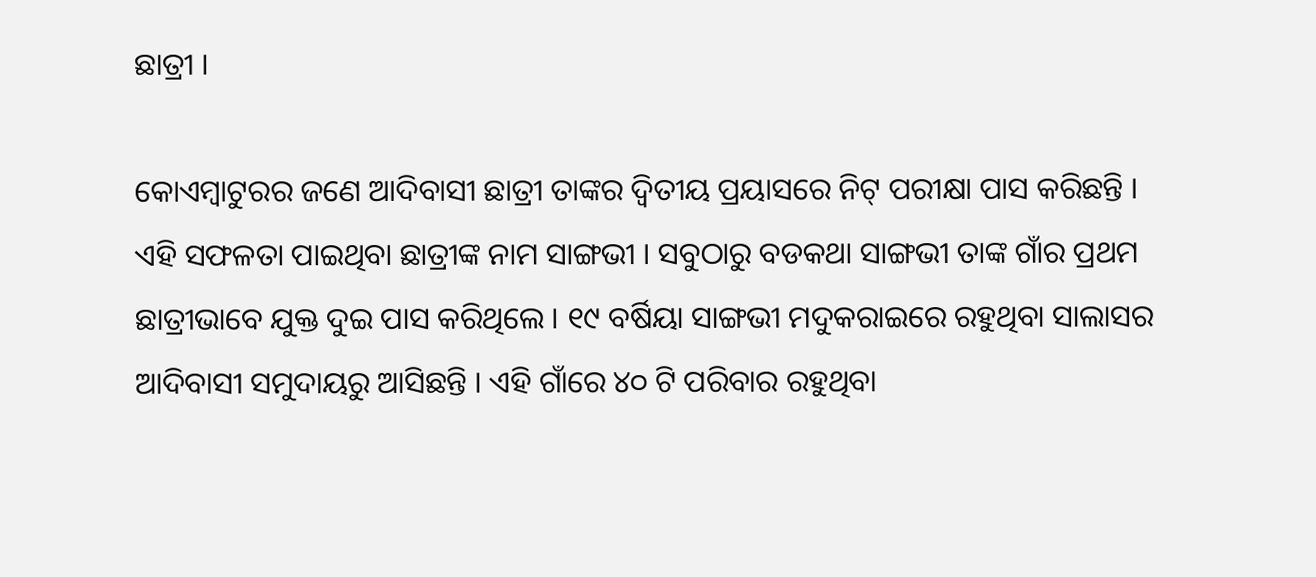ଛାତ୍ରୀ ।

କୋଏମ୍ବାଟୁରର ଜଣେ ଆଦିବାସୀ ଛାତ୍ରୀ ତାଙ୍କର ଦ୍ୱିତୀୟ ପ୍ରୟାସରେ ନିଟ୍ ପରୀକ୍ଷା ପାସ କରିଛନ୍ତି । ଏହି ସଫଳତା ପାଇଥିବା ଛାତ୍ରୀଙ୍କ ନାମ ସାଙ୍ଗଭୀ । ସବୁଠାରୁ ବଡକଥା ସାଙ୍ଗଭୀ ତାଙ୍କ ଗାଁର ପ୍ରଥମ ଛାତ୍ରୀଭାବେ ଯୁକ୍ତ ଦୁଇ ପାସ କରିଥିଲେ । ୧୯ ବର୍ଷିୟା ସାଙ୍ଗଭୀ ମଦୁକରାଇରେ ରହୁଥିବା ସାଲାସର ଆଦିବାସୀ ସମୁଦାୟରୁ ଆସିଛନ୍ତି । ଏହି ଗାଁରେ ୪୦ ଟି ପରିବାର ରହୁଥିବା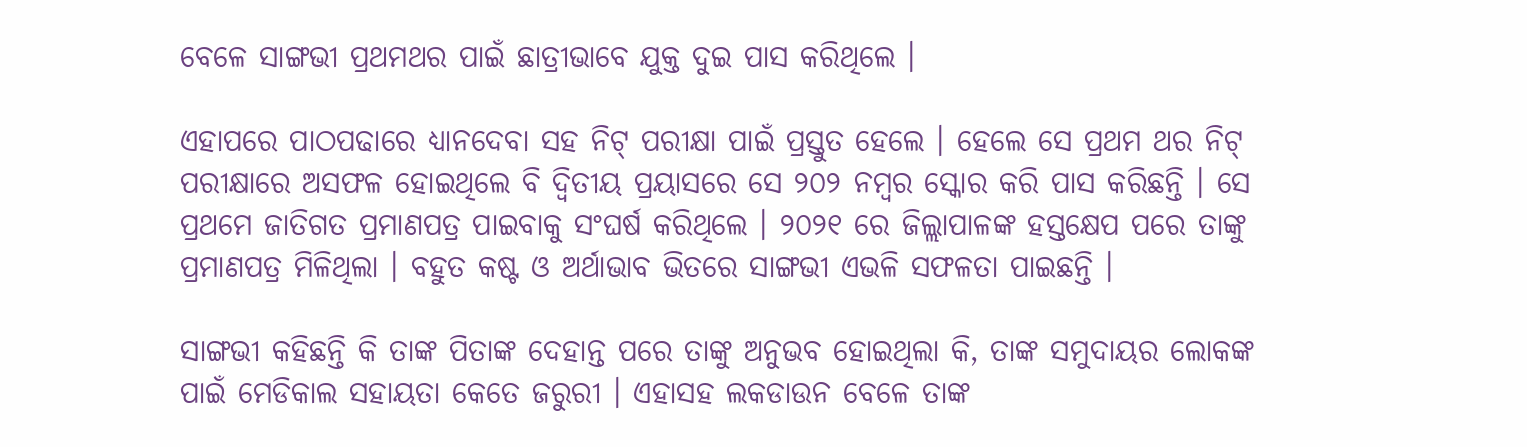ବେଳେ ସାଙ୍ଗଭୀ ପ୍ରଥମଥର ପାଇଁ ଛାତ୍ରୀଭାବେ ଯୁକ୍ତ ଦୁଇ ପାସ କରିଥିଲେ ।

ଏହାପରେ ପାଠପଢାରେ ଧ୍ୟାନଦେବା ସହ ନିଟ୍ ପରୀକ୍ଷା ପାଇଁ ପ୍ରସ୍ତୁତ ହେଲେ । ହେଲେ ସେ ପ୍ରଥମ ଥର ନିଟ୍ ପରୀକ୍ଷାରେ ଅସଫଳ ହୋଇଥିଲେ ବି ଦ୍ୱିତୀୟ ପ୍ରୟାସରେ ସେ ୨୦୨ ନମ୍ବର ସ୍କୋର କରି ପାସ କରିଛନ୍ତି । ସେ ପ୍ରଥମେ ଜାତିଗତ ପ୍ରମାଣପତ୍ର ପାଇବାକୁ ସଂଘର୍ଷ କରିଥିଲେ । ୨୦୨୧ ରେ ଜିଲ୍ଲାପାଳଙ୍କ ହସ୍ତକ୍ଷେପ ପରେ ତାଙ୍କୁ ପ୍ରମାଣପତ୍ର ମିଳିଥିଲା । ବହୁତ କଷ୍ଟ ଓ ଅର୍ଥାଭାବ ଭିତରେ ସାଙ୍ଗଭୀ ଏଭଳି ସଫଳତା ପାଇଛନ୍ତି ।

ସାଙ୍ଗଭୀ କହିଛନ୍ତି କି ତାଙ୍କ ପିତାଙ୍କ ଦେହାନ୍ତ ପରେ ତାଙ୍କୁ ଅନୁଭବ ହୋଇଥିଲା କି, ତାଙ୍କ ସମୁଦାୟର ଲୋକଙ୍କ ପାଇଁ ମେଡିକାଲ ସହାୟତା କେତେ ଜରୁରୀ । ଏହାସହ ଲକଡାଉନ ବେଳେ ତାଙ୍କ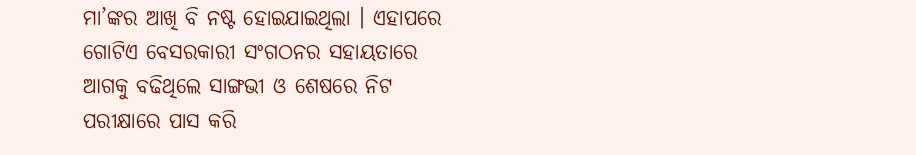ମା’ଙ୍କର ଆଖି ବି ନଷ୍ଟ ହୋଇଯାଇଥିଲା । ଏହାପରେ ଗୋଟିଏ ବେସରକାରୀ ସଂଗଠନର ସହାୟତାରେ ଆଗକୁ ବଢିଥିଲେ ସାଙ୍ଗଭୀ ଓ ଶେଷରେ ନିଟ ପରୀକ୍ଷାରେ ପାସ କରି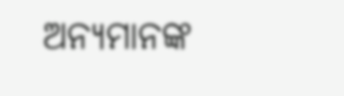ଅନ୍ୟମାନଙ୍କ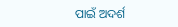ପାଇଁ ଅଦର୍ଶ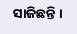ସାଜିଛନ୍ତି ।